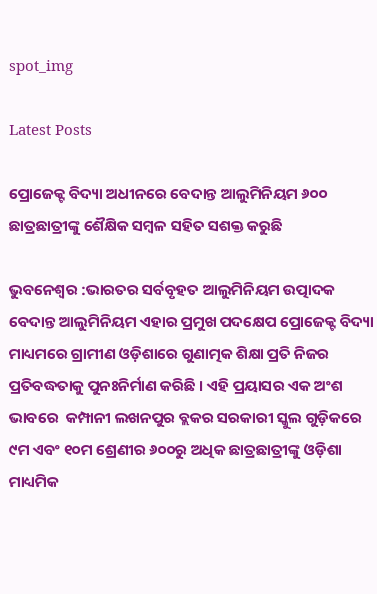spot_img

Latest Posts

ପ୍ରୋଜେକ୍ଟ ବିଦ୍ୟା ଅଧୀନରେ ବେଦାନ୍ତ ଆଲୁମିନିୟମ ୬୦୦ ଛାତ୍ରଛାତ୍ରୀଙ୍କୁ ଶୈକ୍ଷିକ ସମ୍ବଳ ସହିତ ସଶକ୍ତ କରୁଛି

ଭୁବନେଶ୍ୱର :ଭାରତର ସର୍ବବୃହତ ଆଲୁମିନିୟମ ଉତ୍ପାଦକ ବେଦାନ୍ତ ଆଲୁମିନିୟମ ଏହାର ପ୍ରମୁଖ ପଦକ୍ଷେପ ପ୍ରୋଜେକ୍ଟ ବିଦ୍ୟା ମାଧ୍ୟମରେ ଗ୍ରାମୀଣ ଓଡ଼ିଶାରେ ଗୁଣାତ୍ମକ ଶିକ୍ଷା ପ୍ରତି ନିଜର ପ୍ରତିବଦ୍ଧତାକୁ ପୁନଃନିର୍ମାଣ କରିଛି । ଏହି ପ୍ରୟାସର ଏକ ଅଂଶ ଭାବରେ  କମ୍ପାନୀ ଲଖନପୁର ବ୍ଲକର ସରକାରୀ ସ୍କୁଲ ଗୁଡ଼ିକରେ ୯ମ ଏବଂ ୧୦ମ ଶ୍ରେଣୀର ୬୦୦ରୁ ଅଧିକ ଛାତ୍ରଛାତ୍ରୀଙ୍କୁ ଓଡ଼ିଶା ମାଧ୍ୟମିକ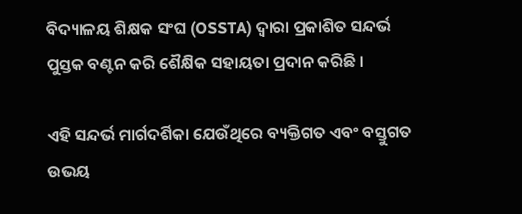ବିଦ୍ୟାଳୟ ଶିକ୍ଷକ ସଂଘ (OSSTA) ଦ୍ୱାରା ପ୍ରକାଶିତ ସନ୍ଦର୍ଭ ପୁସ୍ତକ ବଣ୍ଟନ କରି ଶୈକ୍ଷିକ ସହାୟତା ପ୍ରଦାନ କରିଛି ।

ଏହି ସନ୍ଦର୍ଭ ମାର୍ଗଦର୍ଶିକା ଯେଉଁଥିରେ ବ୍ୟକ୍ତିଗତ ଏବଂ ବସ୍ତୁଗତ ଉଭୟ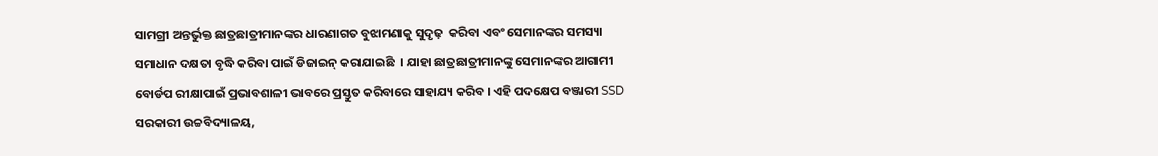ସାମଗ୍ରୀ ଅନ୍ତର୍ଭୁକ୍ତ ଛାତ୍ରଛାତ୍ରୀମାନଙ୍କର ଧାରଣାଗତ ବୁଝାମଣାକୁ ସୁଦୃଢ଼  କରିବା ଏବଂ ସେମାନଙ୍କର ସମସ୍ୟା ସମାଧାନ ଦକ୍ଷତା ବୃଦ୍ଧି କରିବା ପାଇଁ ଡିଜାଇନ୍ କରାଯାଇଛି  । ଯାହା ଛାତ୍ରଛାତ୍ରୀମାନଙ୍କୁ ସେମାନଙ୍କର ଆଗାମୀ ବୋର୍ଡପ ରୀକ୍ଷାପାଇଁ ପ୍ରଭାବଶାଳୀ ଭାବରେ ପ୍ରସ୍ତୁତ କରିବାରେ ସାହାଯ୍ୟ କରିବ । ଏହି ପଦକ୍ଷେପ ବଞ୍ଜାରୀ SSD ସରକାରୀ ଉଚ୍ଚବିଦ୍ୟାଳୟ,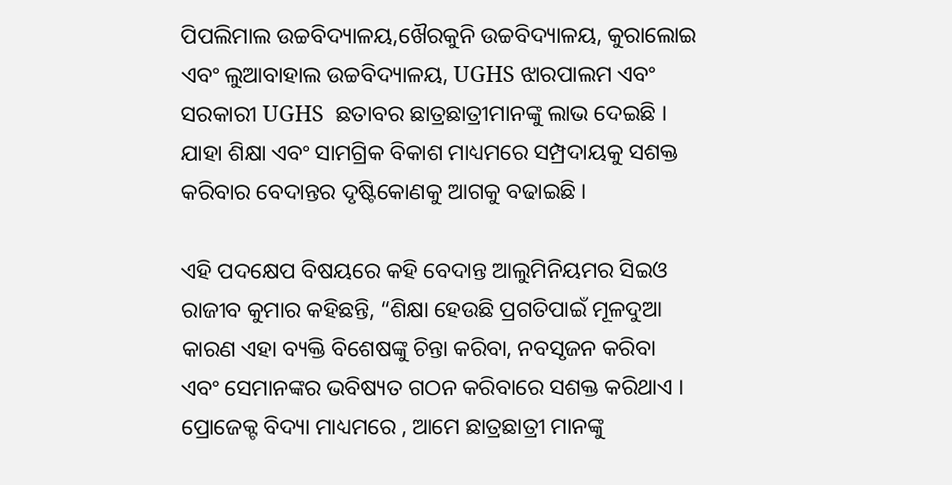ପିପଲିମାଲ ଉଚ୍ଚବିଦ୍ୟାଳୟ,ଖୈରକୁନି ଉଚ୍ଚବିଦ୍ୟାଳୟ, କୁରାଲୋଇ ଏବଂ ଲୁଆବାହାଲ ଉଚ୍ଚବିଦ୍ୟାଳୟ, UGHS ଝାରପାଲମ ଏବଂ ସରକାରୀ UGHS  ଛତାବର ଛାତ୍ରଛାତ୍ରୀମାନଙ୍କୁ ଲାଭ ଦେଇଛି । ଯାହା ଶିକ୍ଷା ଏବଂ ସାମଗ୍ରିକ ବିକାଶ ମାଧ୍ୟମରେ ସମ୍ପ୍ରଦାୟକୁ ସଶକ୍ତ କରିବାର ବେଦାନ୍ତର ଦୃଷ୍ଟିକୋଣକୁ ଆଗକୁ ବଢାଇଛି ।

ଏହି ପଦକ୍ଷେପ ବିଷୟରେ କହି ବେଦାନ୍ତ ଆଲୁମିନିୟମର ସିଇଓ ରାଜୀବ କୁମାର କହିଛନ୍ତି, “ଶିକ୍ଷା ହେଉଛି ପ୍ରଗତିପାଇଁ ମୂଳଦୁଆ କାରଣ ଏହା ବ୍ୟକ୍ତି ବିଶେଷଙ୍କୁ ଚିନ୍ତା କରିବା, ନବସୃଜନ କରିବା ଏବଂ ସେମାନଙ୍କର ଭବିଷ୍ୟତ ଗଠନ କରିବାରେ ସଶକ୍ତ କରିଥାଏ । ପ୍ରୋଜେକ୍ଟ ବିଦ୍ୟା ମାଧ୍ୟମରେ , ଆମେ ଛାତ୍ରଛାତ୍ରୀ ମାନଙ୍କୁ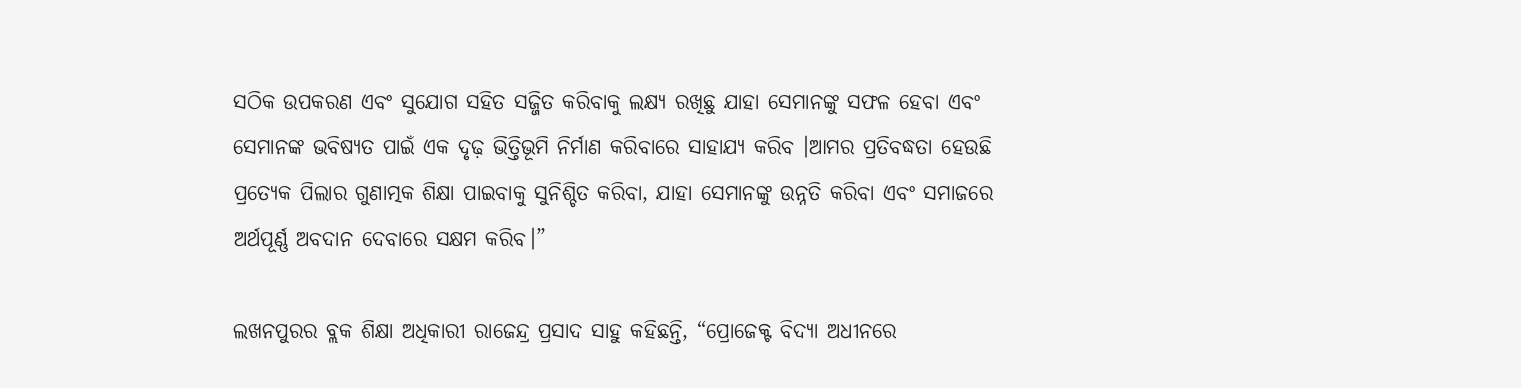ସଠିକ ଉପକରଣ ଏବଂ ସୁଯୋଗ ସହିତ ସଜ୍ଜିତ କରିବାକୁ ଲକ୍ଷ୍ୟ ରଖିଛୁ ଯାହା ସେମାନଙ୍କୁ ସଫଳ ହେବା ଏବଂ ସେମାନଙ୍କ ଭବିଷ୍ୟତ ପାଇଁ ଏକ ଦୃଢ଼ ଭିତ୍ତିଭୂମି ନିର୍ମାଣ କରିବାରେ ସାହାଯ୍ୟ କରିବ ।ଆମର ପ୍ରତିବଦ୍ଧତା ହେଉଛି ପ୍ରତ୍ୟେକ ପିଲାର ଗୁଣାତ୍ମକ ଶିକ୍ଷା ପାଇବାକୁ ସୁନିଶ୍ଚିତ କରିବା, ଯାହା ସେମାନଙ୍କୁ ଉନ୍ନତି କରିବା ଏବଂ ସମାଜରେ ଅର୍ଥପୂର୍ଣ୍ଣ ଅବଦାନ ଦେବାରେ ସକ୍ଷମ କରିବ।”

ଲଖନପୁରର ବ୍ଲକ ଶିକ୍ଷା ଅଧିକାରୀ ରାଜେନ୍ଦ୍ର ପ୍ରସାଦ ସାହୁ କହିଛନ୍ତି, “ପ୍ରୋଜେକ୍ଟ ବିଦ୍ୟା ଅଧୀନରେ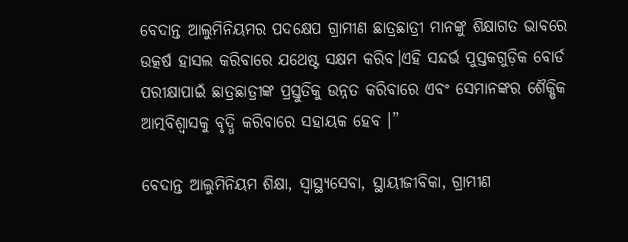ବେଦାନ୍ତ ଆଲୁମିନିୟମର ପଦକ୍ଷେପ ଗ୍ରାମୀଣ ଛାତ୍ରଛାତ୍ରୀ ମାନଙ୍କୁ ଶିକ୍ଷାଗତ ଭାବରେ ଉତ୍କର୍ଷ ହାସଲ କରିବାରେ ଯଥେଷ୍ଟ ସକ୍ଷମ କରିବ।ଏହି ସନ୍ଦର୍ଭ ପୁସ୍ତକଗୁଡ଼ିକ ବୋର୍ଡ ପରୀକ୍ଷାପାଇଁ ଛାତ୍ରଛାତ୍ରୀଙ୍କ ପ୍ରସ୍ତୁତିକୁ ଉନ୍ନତ କରିବାରେ ଏବଂ ସେମାନଙ୍କର ଶୈକ୍ଷିକ ଆତ୍ମବିଶ୍ୱାସକୁ ବୃଦ୍ଧି କରିବାରେ ସହାୟକ ହେବ ।”

ବେଦାନ୍ତ ଆଲୁମିନିୟମ ଶିକ୍ଷା, ସ୍ୱାସ୍ଥ୍ୟସେବା, ସ୍ଥାୟୀଜୀବିକା, ଗ୍ରାମୀଣ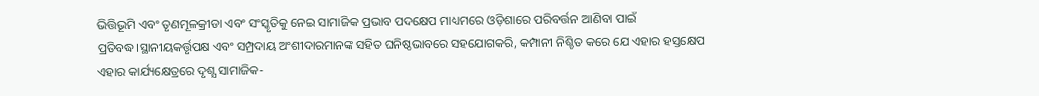ଭିତ୍ତିଭୂମି ଏବଂ ତୃଣମୂଳକ୍ରୀଡା ଏବଂ ସଂସ୍କୃତିକୁ ନେଇ ସାମାଜିକ ପ୍ରଭାବ ପଦକ୍ଷେପ ମାଧ୍ୟମରେ ଓଡ଼ିଶାରେ ପରିବର୍ତ୍ତନ ଆଣିବା ପାଇଁ ପ୍ରତିବଦ୍ଧ।ସ୍ଥାନୀୟକର୍ତ୍ତୃପକ୍ଷ ଏବଂ ସମ୍ପ୍ରଦାୟ ଅଂଶୀଦାରମାନଙ୍କ ସହିତ ଘନିଷ୍ଠଭାବରେ ସହଯୋଗକରି, କମ୍ପାନୀ ନିଶ୍ଚିତ କରେ ଯେ ଏହାର ହସ୍ତକ୍ଷେପ ଏହାର କାର୍ଯ୍ୟକ୍ଷେତ୍ରରେ ଦୃଶ୍ଯ ସାମାଜିକ-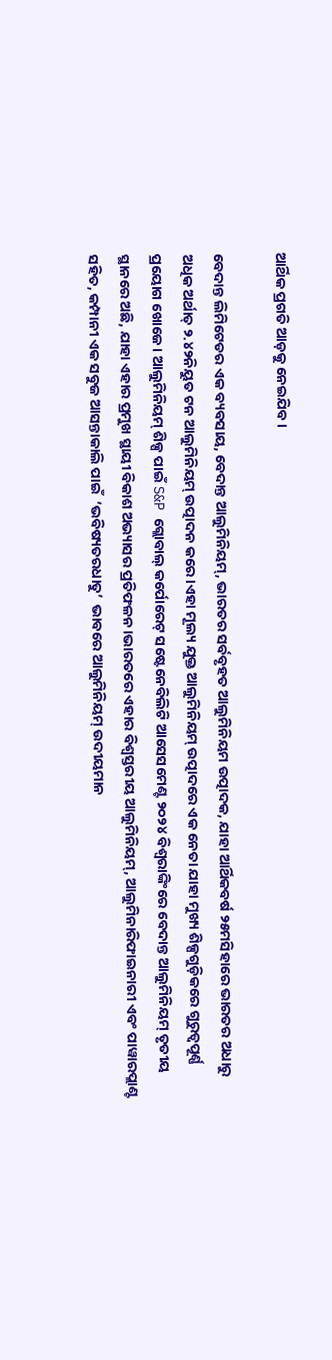ଆର୍ଥିକ ପ୍ରଗତି ଆଡ଼କୁ ନେଇଯିବ ।

ବେଦାନ୍ତ ଲିମିଟେଡର ଏକ ବ୍ୟବସାୟ, ବେଦାନ୍ତ ଆଲୁମିନିୟମ୍, ଭାରତର ସର୍ବବୃହତ ଆଲୁମିନିୟମ ଉତ୍ପାଦକ, ଯାହା ଆର୍ଥିକବର୍ଷ ୨୫ମସିହାରେ ଭାରତର ଅଧାରୁ ଅଧିକ ଅର୍ଥାତ୍ ୨.୪୨ନିୟୁତ ଟନ ଆଲୁମିନିୟମ୍ ଉତ୍ପାଦନ କରେ।ଏହା ମୂଲ୍ୟ ଯୁକ୍ତ ଆଲୁମିନିୟମ୍ ଉତ୍ପାଦରେ ଏକ ନେତା ଯାହା ମୁଖ୍ୟ ଶିଳ୍ପଗୁଡ଼ିକରେ ଗୁରୁତ୍ୱପୂର୍ଣ୍ଣ ପ୍ରୟୋଗ ଖୋଜେ । ଆଲୁମିନିୟମ୍ ଶିଳ୍ପ ପାଇଁ S&P ଗ୍ଲୋବାଲ୍ କର୍ପୋରେଟ୍ ସଷ୍ଟେନେବିଲିଟି ଆସେସମେଣ୍ଟ ୨୦୨୪ ବିଶ୍ୱରାଙ୍କିଂରେ ବେଦାନ୍ତ ଆଲୁମିନିୟମ୍ ତୃତୀୟ ସ୍ଥାନରେ ଅଛି, ଯାହା ଏହାର ପ୍ରମୁଖ ସ୍ଥାୟୀ ବିକାଶ ଅଭ୍ୟାସର ପ୍ରତିଫଳନ।ଭାରତରେ ଏହାର ବିଶ୍ୱସ୍ତରୀୟ ଆଲୁମିନିୟମ୍, ଆଲୁମିନାରିଫାଇନାରୀ ଏବଂ ପାୱାରପ୍ଲାଣ୍ଟ ସହିତ, କମ୍ପାନୀ ଏକ ସବୁଜ ଆସନ୍ତାକାଲି ପାଇଁ  ‘ଭବିଷ୍ୟତରଧାତୁ’  ଭାବରେ ଆଲୁମିନିୟମ୍ ଉଦୀୟମାନ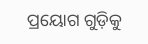ପ୍ରୟୋଗ ଗୁଡ଼ିକୁ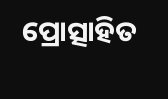ପ୍ରୋତ୍ସାହିତ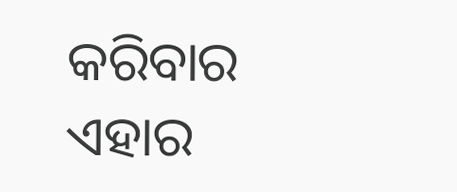କରିବାର ଏହାର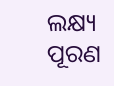ଲକ୍ଷ୍ୟ ପୂରଣ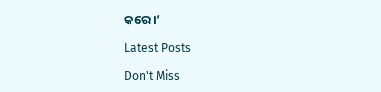କରେ ।’

Latest Posts

Don't Miss